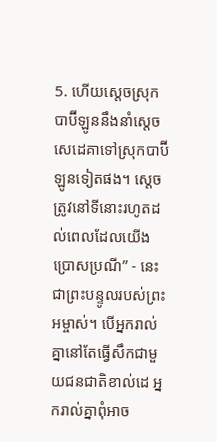5. ហើយស្ដេចស្រុកបាប៊ីឡូននឹងនាំស្ដេចសេដេគាទៅស្រុកបាប៊ីឡូនទៀតផង។ ស្ដេចត្រូវនៅទីនោះរហូតដល់ពេលដែលយើងប្រោសប្រណី” - នេះជាព្រះបន្ទូលរបស់ព្រះអម្ចាស់។ បើអ្នករាល់គ្នានៅតែធ្វើសឹកជាមួយជនជាតិខាល់ដេ អ្នករាល់គ្នាពុំអាច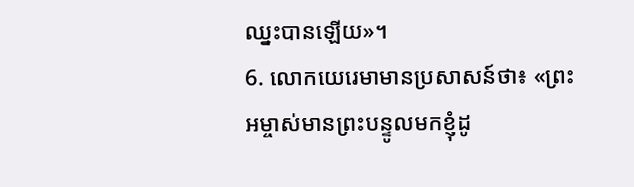ឈ្នះបានឡើយ»។
6. លោកយេរេមាមានប្រសាសន៍ថា៖ «ព្រះអម្ចាស់មានព្រះបន្ទូលមកខ្ញុំដូ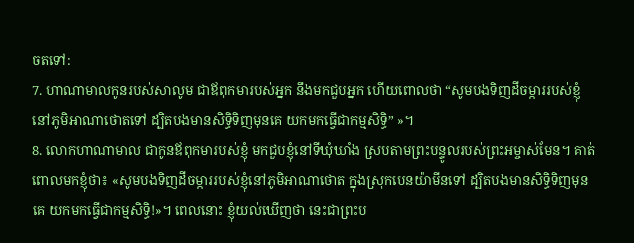ចតទៅ:
7. ហាណាមាលកូនរបស់សាលូម ជាឪពុកមារបស់អ្នក នឹងមកជួបអ្នក ហើយពោលថា “សូមបងទិញដីចម្ការរបស់ខ្ញុំនៅភូមិអាណាថោតទៅ ដ្បិតបងមានសិទ្ធិទិញមុនគេ យកមកធ្វើជាកម្មសិទ្ធិ” »។
8. លោកហាណាមាល ជាកូនឪពុកមារបស់ខ្ញុំ មកជួបខ្ញុំនៅទីឃុំឃាំង ស្របតាមព្រះបន្ទូលរបស់ព្រះអម្ចាស់មែន។ គាត់ពោលមកខ្ញុំថា៖ «សូមបងទិញដីចម្ការរបស់ខ្ញុំនៅភូមិអាណាថោត ក្នុងស្រុកបេនយ៉ាមីនទៅ ដ្បិតបងមានសិទ្ធិទិញមុនគេ យកមកធ្វើជាកម្មសិទ្ធិ!»។ ពេលនោះ ខ្ញុំយល់ឃើញថា នេះជាព្រះប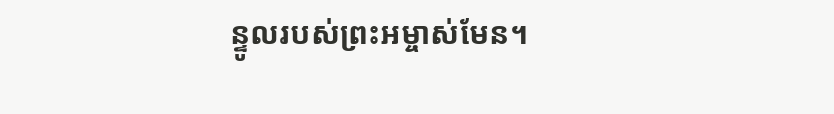ន្ទូលរបស់ព្រះអម្ចាស់មែន។